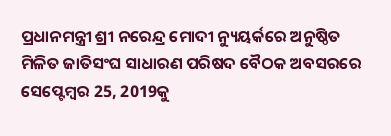ପ୍ରଧାନମନ୍ତ୍ରୀ ଶ୍ରୀ ନରେନ୍ଦ୍ର ମୋଦୀ ନ୍ୟୁୟର୍କରେ ଅନୁଷ୍ଠିତ ମିଳିତ ଜାତିସଂଘ ସାଧାରଣ ପରିଷଦ ବୈଠକ ଅବସରରେ ସେପ୍ଟେମ୍ବର 25, 2019କୁ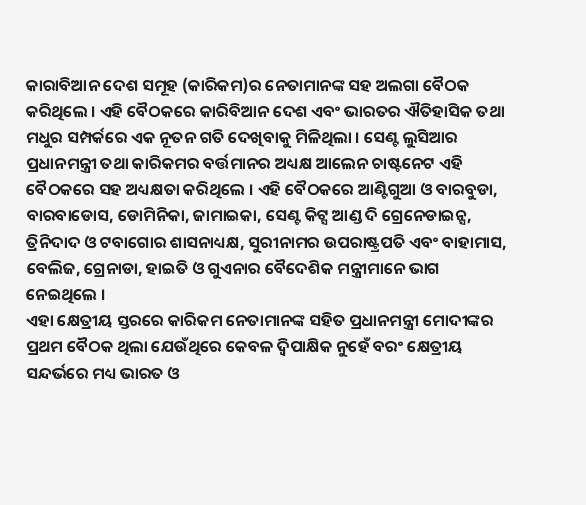କାରାବିଆନ ଦେଶ ସମୂହ (କାରିକମ)ର ନେତାମାନଙ୍କ ସହ ଅଲଗା ବୈଠକ କରିଥିଲେ । ଏହି ବୈଠକରେ କାରିବିଆନ ଦେଶ ଏବଂ ଭାରତର ଐତିହାସିକ ତଥା ମଧୁର ସମ୍ପର୍କରେ ଏକ ନୂତନ ଗତି ଦେଖିବାକୁ ମିଳିଥିଲା । ସେଣ୍ଟ ଲୁସିଆର ପ୍ରଧାନମନ୍ତ୍ରୀ ତଥା କାରିକମର ବର୍ତ୍ତମାନର ଅଧ୍ୟକ୍ଷ ଆଲେନ ଚାଷ୍ଟନେଟ ଏହି ବୈଠକରେ ସହ ଅଧ୍ୟକ୍ଷତା କରିଥିଲେ । ଏହି ବୈଠକରେ ଆଣ୍ଟିଗୁଆ ଓ ବାରବୁଡା, ବାରବାଡୋସ, ଡୋମିନିକା, ଜାମାଇକା, ସେଣ୍ଟ କିଟ୍ସ ଆଣ୍ଡ ଦି ଗ୍ରେନେଡାଇନ୍ସ, ତ୍ରିନିଦାଦ ଓ ଟବାଗୋର ଶାସନାଧ୍ୟକ୍ଷ, ସୁରୀନାମର ଉପରାଷ୍ଟ୍ରପତି ଏବଂ ବାହାମାସ, ବେଲିଜ, ଗ୍ରେନାଡା, ହାଇତି ଓ ଗୁଏନାର ବୈଦେଶିକ ମନ୍ତ୍ରୀମାନେ ଭାଗ ନେଇଥିଲେ ।
ଏହା କ୍ଷେତ୍ରୀୟ ସ୍ତରରେ କାରିକମ ନେତାମାନଙ୍କ ସହିତ ପ୍ରଧାନମନ୍ତ୍ରୀ ମୋଦୀଙ୍କର ପ୍ରଥମ ବୈଠକ ଥିଲା ଯେଉଁଥିରେ କେବଳ ଦ୍ୱିପାକ୍ଷିକ ନୁହେଁ ବରଂ କ୍ଷେତ୍ରୀୟ ସନ୍ଦର୍ଭରେ ମଧ୍ୟ ଭାରତ ଓ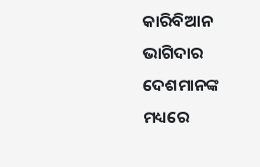କାରିବିଆନ ଭାଗିଦାର ଦେଶମାନଙ୍କ ମଧ୍ୟରେ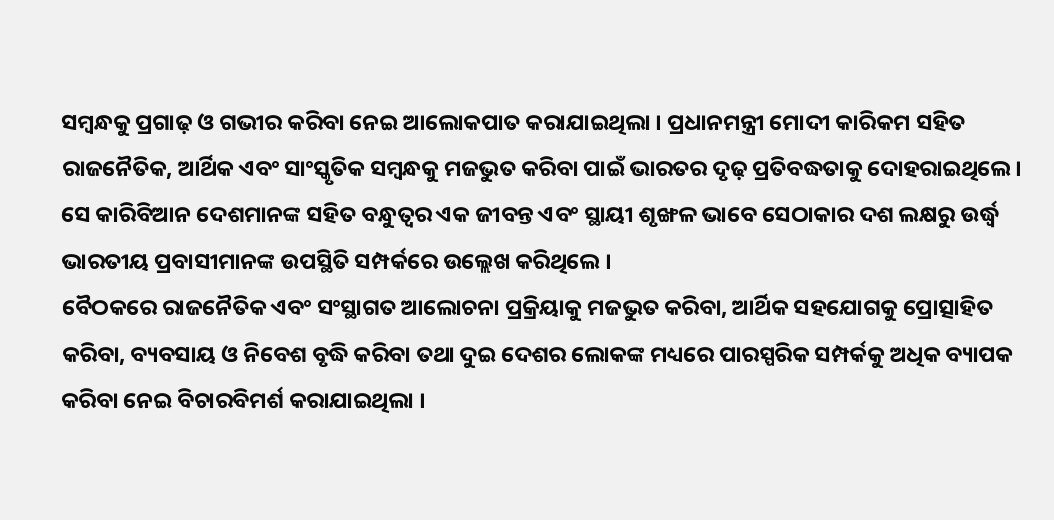ସମ୍ବନ୍ଧକୁ ପ୍ରଗାଢ଼ ଓ ଗଭୀର କରିବା ନେଇ ଆଲୋକପାତ କରାଯାଇଥିଲା । ପ୍ରଧାନମନ୍ତ୍ରୀ ମୋଦୀ କାରିକମ ସହିତ ରାଜନୈତିକ, ଆର୍ଥିକ ଏବଂ ସାଂସ୍କୃତିକ ସମ୍ବନ୍ଧକୁ ମଜଭୁତ କରିବା ପାଇଁ ଭାରତର ଦୃଢ଼ ପ୍ରତିବଦ୍ଧତାକୁ ଦୋହରାଇଥିଲେ । ସେ କାରିବିଆନ ଦେଶମାନଙ୍କ ସହିତ ବନ୍ଧୁତ୍ୱର ଏକ ଜୀବନ୍ତ ଏବଂ ସ୍ଥାୟୀ ଶୃଙ୍ଖଳ ଭାବେ ସେଠାକାର ଦଶ ଲକ୍ଷରୁ ଉର୍ଦ୍ଧ୍ଵ ଭାରତୀୟ ପ୍ରବାସୀମାନଙ୍କ ଉପସ୍ଥିତି ସମ୍ପର୍କରେ ଉଲ୍ଲେଖ କରିଥିଲେ ।
ବୈଠକରେ ରାଜନୈତିକ ଏବଂ ସଂସ୍ଥାଗତ ଆଲୋଚନା ପ୍ରକ୍ରିୟାକୁ ମଜଭୁତ କରିବା, ଆର୍ଥିକ ସହଯୋଗକୁ ପ୍ରୋତ୍ସାହିତ କରିବା, ବ୍ୟବସାୟ ଓ ନିବେଶ ବୃଦ୍ଧି କରିବା ତଥା ଦୁଇ ଦେଶର ଲୋକଙ୍କ ମଧ୍ୟରେ ପାରସ୍ପରିକ ସମ୍ପର୍କକୁ ଅଧିକ ବ୍ୟାପକ କରିବା ନେଇ ବିଚାରବିମର୍ଶ କରାଯାଇଥିଲା ।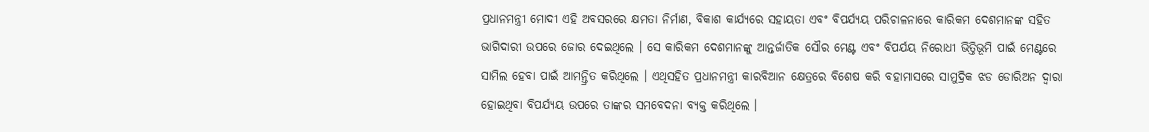ପ୍ରଧାନମନ୍ତ୍ରୀ ମୋଦୀ ଏହି ଅବସରରେ କ୍ଷମତା ନିର୍ମାଣ, ବିକାଶ କାର୍ଯ୍ୟରେ ସହାୟତା ଏବଂ ବିପର୍ଯ୍ୟୟ ପରିଚାଳନାରେ କାରିକମ ଦେଶମାନଙ୍କ ସହିତ ଭାଗିଦାରୀ ଉପରେ ଜୋର ଦେଇଥିଲେ । ସେ କାରିକମ ଦେଶମାନଙ୍କୁ ଆନ୍ତର୍ଜାତିକ ସୌର ମେଣ୍ଟ ଏବଂ ବିପର୍ଯୟ ନିରୋଧୀ ଭିତ୍ତିଭୂମି ପାଇଁ ମେଣ୍ଟରେ ସାମିଲ ହେବା ପାଇଁ ଆମନ୍ତ୍ରିତ କରିଥିଲେ । ଏଥିସହିତ ପ୍ରଧାନମନ୍ତ୍ରୀ କାରବିଆନ କ୍ଷେତ୍ରରେ ବିଶେଷ କରି ବହାମାସରେ ସାମୁଦ୍ରିକ ଝଡ ଡୋରିଅନ ଦ୍ୱାରା ହୋଇଥିବା ବିପର୍ଯ୍ୟୟ ଉପରେ ତାଙ୍କର ସମବେଦନା ବ୍ୟକ୍ତ କରିଥିଲେ ।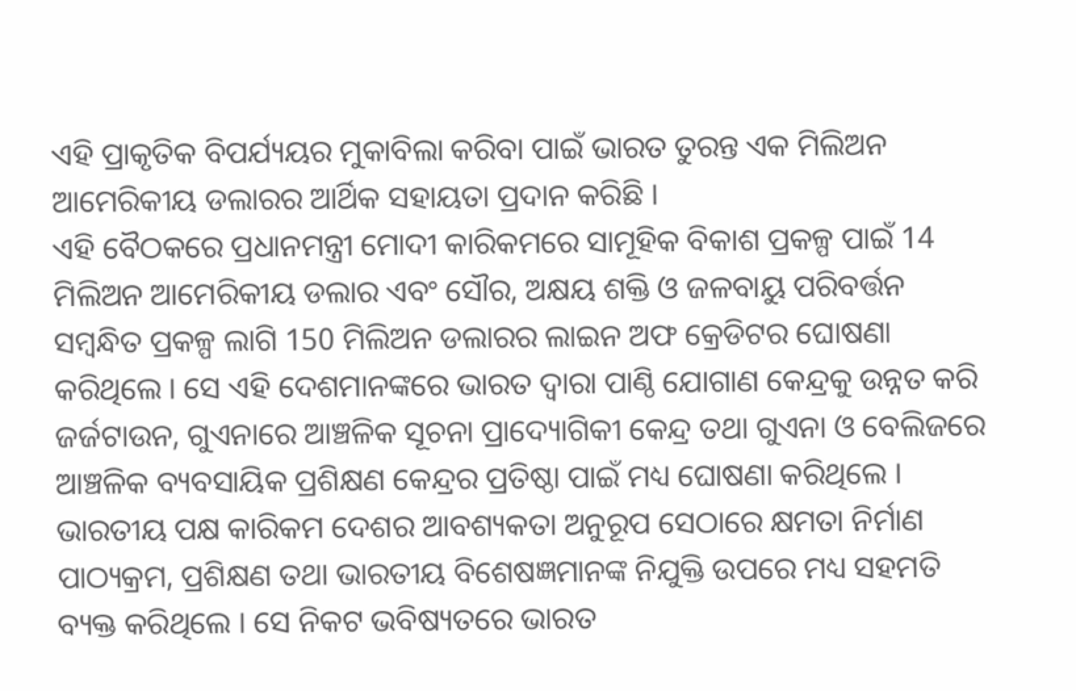ଏହି ପ୍ରାକୃତିକ ବିପର୍ଯ୍ୟୟର ମୁକାବିଲା କରିବା ପାଇଁ ଭାରତ ତୁରନ୍ତ ଏକ ମିଲିଅନ ଆମେରିକୀୟ ଡଲାରର ଆର୍ଥିକ ସହାୟତା ପ୍ରଦାନ କରିଛି ।
ଏହି ବୈଠକରେ ପ୍ରଧାନମନ୍ତ୍ରୀ ମୋଦୀ କାରିକମରେ ସାମୂହିକ ବିକାଶ ପ୍ରକଳ୍ପ ପାଇଁ 14 ମିଲିଅନ ଆମେରିକୀୟ ଡଲାର ଏବଂ ସୌର, ଅକ୍ଷୟ ଶକ୍ତି ଓ ଜଳବାୟୁ ପରିବର୍ତ୍ତନ ସମ୍ବନ୍ଧିତ ପ୍ରକଳ୍ପ ଲାଗି 150 ମିଲିଅନ ଡଲାରର ଲାଇନ ଅଫ କ୍ରେଡିଟର ଘୋଷଣା କରିଥିଲେ । ସେ ଏହି ଦେଶମାନଙ୍କରେ ଭାରତ ଦ୍ୱାରା ପାଣ୍ଠି ଯୋଗାଣ କେନ୍ଦ୍ରକୁ ଉନ୍ନତ କରି ଜର୍ଜଟାଉନ, ଗୁଏନାରେ ଆଞ୍ଚଳିକ ସୂଚନା ପ୍ରାଦ୍ୟୋଗିକୀ କେନ୍ଦ୍ର ତଥା ଗୁଏନା ଓ ବେଲିଜରେ ଆଞ୍ଚଳିକ ବ୍ୟବସାୟିକ ପ୍ରଶିକ୍ଷଣ କେନ୍ଦ୍ରର ପ୍ରତିଷ୍ଠା ପାଇଁ ମଧ୍ୟ ଘୋଷଣା କରିଥିଲେ । ଭାରତୀୟ ପକ୍ଷ କାରିକମ ଦେଶର ଆବଶ୍ୟକତା ଅନୁରୂପ ସେଠାରେ କ୍ଷମତା ନିର୍ମାଣ ପାଠ୍ୟକ୍ରମ, ପ୍ରଶିକ୍ଷଣ ତଥା ଭାରତୀୟ ବିଶେଷଜ୍ଞମାନଙ୍କ ନିଯୁକ୍ତି ଉପରେ ମଧ୍ୟ ସହମତି ବ୍ୟକ୍ତ କରିଥିଲେ । ସେ ନିକଟ ଭବିଷ୍ୟତରେ ଭାରତ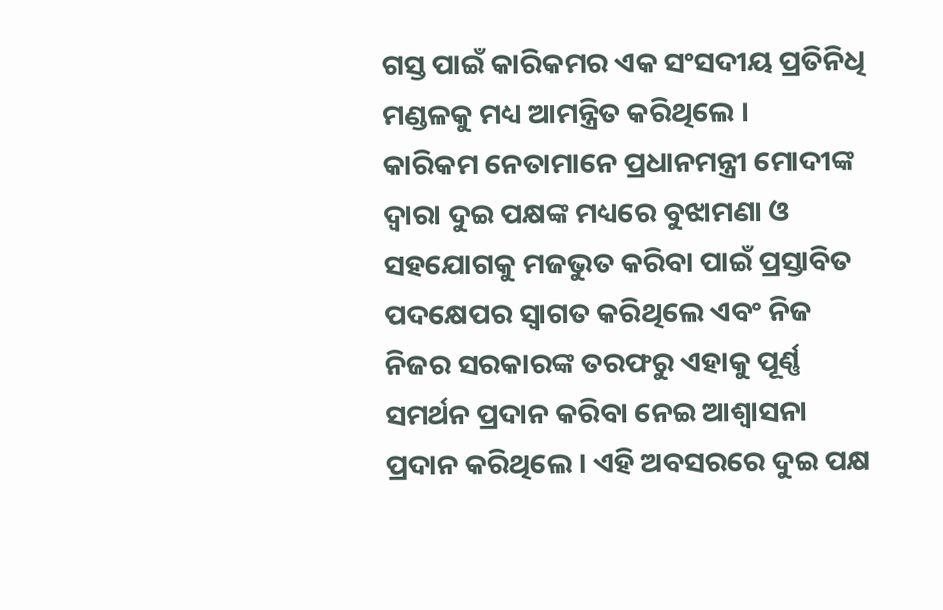ଗସ୍ତ ପାଇଁ କାରିକମର ଏକ ସଂସଦୀୟ ପ୍ରତିନିଧି ମଣ୍ଡଳକୁ ମଧ୍ୟ ଆମନ୍ତ୍ରିତ କରିଥିଲେ ।
କାରିକମ ନେତାମାନେ ପ୍ରଧାନମନ୍ତ୍ରୀ ମୋଦୀଙ୍କ ଦ୍ୱାରା ଦୁଇ ପକ୍ଷଙ୍କ ମଧ୍ୟରେ ବୁଝାମଣା ଓ ସହଯୋଗକୁ ମଜଭୁତ କରିବା ପାଇଁ ପ୍ରସ୍ତାବିତ ପଦକ୍ଷେପର ସ୍ୱାଗତ କରିଥିଲେ ଏବଂ ନିଜ ନିଜର ସରକାରଙ୍କ ତରଫରୁ ଏହାକୁ ପୂର୍ଣ୍ଣ ସମର୍ଥନ ପ୍ରଦାନ କରିବା ନେଇ ଆଶ୍ୱାସନା ପ୍ରଦାନ କରିଥିଲେ । ଏହି ଅବସରରେ ଦୁଇ ପକ୍ଷ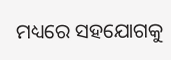ମଧ୍ୟରେ ସହଯୋଗକୁ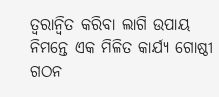ତ୍ୱରାନ୍ୱିତ କରିବା ଲାଗି ଉପାୟ ନିମନ୍ତେ ଏକ ମିଳିତ କାର୍ଯ୍ୟ ଗୋଷ୍ଠୀ ଗଠନ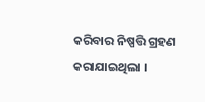କରିବାର ନିଷ୍ପତ୍ତି ଗ୍ରହଣ କରାଯାଇଥିଲା ।